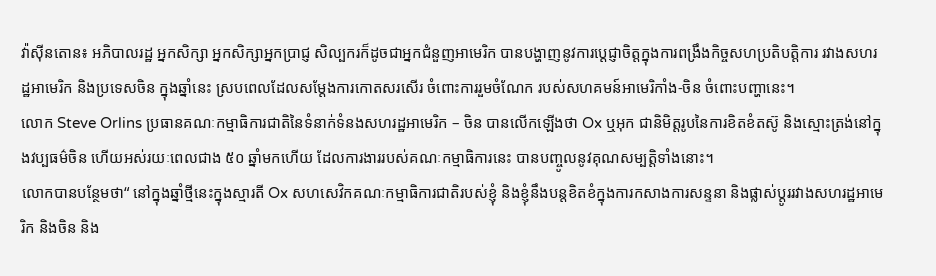វ៉ាស៊ីនតោន៖ អភិបាលរដ្ឋ អ្នកសិក្សា អ្នកសិក្សាអ្នកប្រាជ្ញ សិល្បករក៏ដូចជាអ្នកជំនួញអាមេរិក បានបង្ហាញនូវការប្តេជ្ញាចិត្តក្នុងការពង្រឹងកិច្ចសហប្រតិបត្តិការ រវាងសហរដ្ឋអាមេរិក និងប្រទេសចិន ក្នុងឆ្នាំនេះ ស្របពេលដែលសម្តែងការកោតសរសើរ ចំពោះការរួមចំណែក របស់សហគមន៍អាមេរិកាំង-ចិន ចំពោះបញ្ហានេះ។
លោក Steve Orlins ប្រធានគណៈកម្មាធិការជាតិនៃទំនាក់ទំនងសហរដ្ឋអាមេរិក – ចិន បានលើកឡើងថា Ox ឬអុក ជានិមិត្តរូបនៃការខិតខំតស៊ូ និងស្មោះត្រង់នៅក្នុងវប្បធម៌ចិន ហើយអស់រយៈពេលជាង ៥០ ឆ្នាំមកហើយ ដែលការងាររបស់គណៈកម្មាធិការនេះ បានបញ្ចូលនូវគុណសម្បត្តិទាំងនោះ។
លោកបានបន្ថែមថា“ នៅក្នុងឆ្នាំថ្មីនេះក្នុងស្មារតី Ox សហសេវិកគណៈកម្មាធិការជាតិរបស់ខ្ញុំ និងខ្ញុំនឹងបន្តខិតខំក្នុងការកសាងការសន្ទនា និងផ្លាស់ប្តូររវាងសហរដ្ឋអាមេរិក និងចិន និង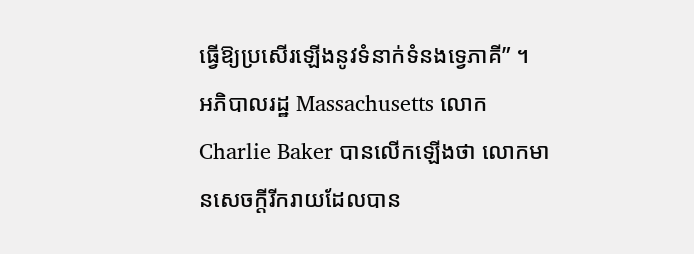ធ្វើឱ្យប្រសើរឡើងនូវទំនាក់ទំនងទ្វេភាគី” ។
អភិបាលរដ្ឋ Massachusetts លោក Charlie Baker បានលើកឡើងថា លោកមានសេចក្តីរីករាយដែលបាន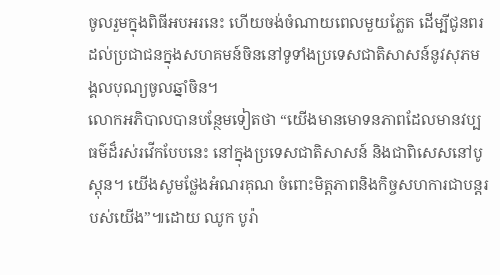ចូលរួមក្នុងពិធីអបអរនេះ ហើយចង់ចំណាយពេលមួយភ្លែត ដើម្បីជូនពរដល់ប្រជាជនក្នុងសហគមន៍ចិននៅទូទាំងប្រទេសជាតិសាសន៍នូវសុភមង្គលបុណ្យចូលឆ្នាំចិន។
លោកអភិបាលបានបន្ថែមទៀតថា “យើងមានមោទនភាពដែលមានវប្បធម៌ដ៏រស់រវើកបែបនេះ នៅក្នុងប្រទេសជាតិសាសន៍ និងជាពិសេសនៅបូស្តុន។ យើងសូមថ្លែងអំណរគុណ ចំពោះមិត្តភាពនិងកិច្ចសហការជាបន្តរបស់យើង”៕ដោយ ឈូក បូរ៉ា